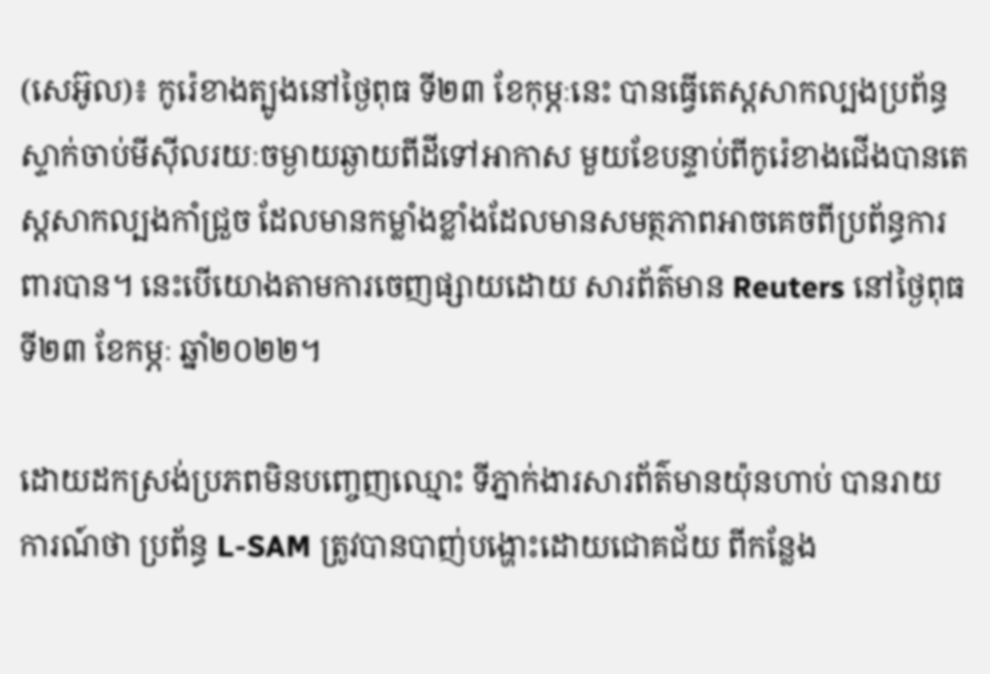(សេអ៊ូល)៖ កូរ៉េខាងត្បូងនៅថ្ងៃពុធ ទី២៣ ខែកុម្ភៈនេះ បានធ្វើតេស្តសាកល្បងប្រព័ន្ធស្ទាក់ចាប់មីស៊ីលរយៈចម្ងាយឆ្ងាយពីដីទៅអាកាស មួយខែបន្ទាប់ពីកូរ៉េខាងជើងបានតេស្តសាកល្បងកាំជ្រួច ដែលមានកម្លាំងខ្លាំងដែលមានសមត្ថភាពអាចគេចពីប្រព័ន្ធការពារបាន។ នេះបើយោងតាមការចេញផ្សាយដោយ សារព័ត៌មាន Reuters នៅថ្ងៃពុធ ទី២៣ ខែកម្ភៈ ឆ្នាំ២០២២។

ដោយដកស្រង់ប្រភពមិនបញ្ចេញឈ្មោះ ទីភ្នាក់ងារសារព័ត៌មានយ៉ុនហាប់ បានរាយការណ៍ថា ប្រព័ន្ធ L-SAM ត្រូវបានបាញ់បង្ហោះដោយជោគជ័យ ពីកន្លែង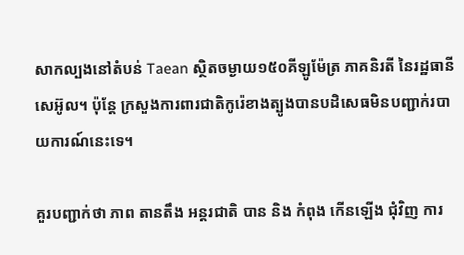សាកល្បងនៅតំបន់ Taean ស្ថិតចម្ងាយ១៥០គីឡូម៉ែត្រ ភាគនិរតី នៃរដ្ឋធានីសេអ៊ូល។ ប៉ុន្តែ ក្រសួងការពារជាតិកូរ៉េខាងត្បូងបានបដិសេធមិនបញ្ជាក់របាយការណ៍នេះទេ។

គួរបញ្ជាក់ថា ភាព តានតឹង អន្តរជាតិ បាន និង កំពុង កើនឡើង ជុំវិញ ការ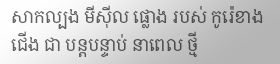សាកល្បង មីស៊ីល ផ្លោង របស់ កូរ៉េខាងជើង ជា បន្តបន្ទាប់ នាពេល ថ្មី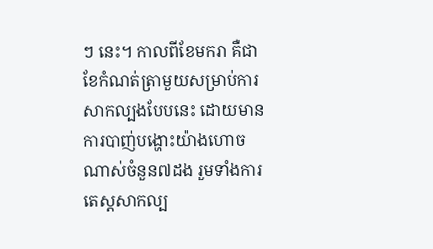ៗ នេះ។ កាលពីខែមករា គឺជាខែកំណត់ត្រាមួយសម្រាប់ការសាកល្បងបែបនេះ ដោយមានការបាញ់បង្ហោះយ៉ាងហោចណាស់ចំនួន៧ដង រួមទាំងការតេស្តសាកល្ប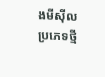ងមីស៊ីលប្រភេទថ្មី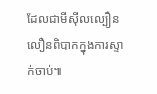ដែលជាមីស៊ីលល្បឿនលឿនពិបាកក្នុងការស្ទាក់ចាប់៕